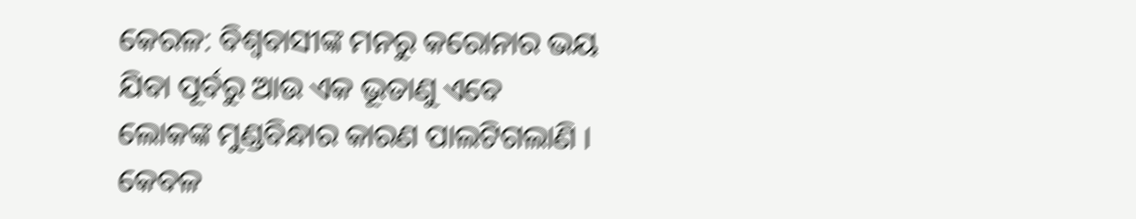କେରଳ: ବିଶ୍ୱବାସୀଙ୍କ ମନରୁ କରୋନାର ଭୟ ଯିବା ପୂର୍ବରୁ ଆଉ ଏକ ଭୂତାଣୁ ଏବେ ଲୋକଙ୍କ ମୁଣ୍ଡବିନ୍ଧାର କାରଣ ପାଲଟିଗଲାଣି । କେବଳ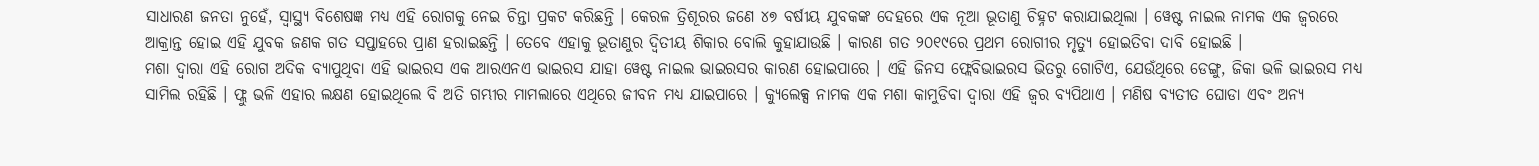ସାଧାରଣ ଜନତା ନୁହେଁ, ସ୍ୱାସ୍ଥ୍ୟ ବିଶେଷଜ୍ଞ ମଧ୍ୟ ଏହି ରୋଗକୁ ନେଇ ଚିନ୍ତା ପ୍ରକଟ କରିଛନ୍ତି । କେରଳ ତ୍ରିଶୂରର ଜଣେ ୪୭ ବର୍ଷୀୟ ଯୁବକଙ୍କ ଦେହରେ ଏକ ନୂଆ ଭୂତାଣୁ ଚିହ୍ନଟ କରାଯାଇଥିଲା । ୱେଷ୍ଟ ନାଇଲ ନାମକ ଏକ ଜ୍ୱରରେ ଆକ୍ରାନ୍ତ ହୋଇ ଏହି ଯୁବକ ଜଣକ ଗତ ସପ୍ତାହରେ ପ୍ରାଣ ହରାଇଛନ୍ତି । ତେବେ ଏହାକୁ ଭୂତାଣୁର ଦ୍ୱିତୀୟ ଶିକାର ବୋଲି କୁହାଯାଉଛି । କାରଣ ଗତ ୨୦୧୯ରେ ପ୍ରଥମ ରୋଗୀର ମୃତ୍ୟୁ ହୋଇତିବା ଦାବି ହୋଇଛି ।
ମଶା ଦ୍ୱାରା ଏହି ରୋଗ ଅଦିକ ବ୍ୟାପୁଥିବା ଏହି ଭାଇରସ ଏକ ଆରଏନଏ ଭାଇରସ ଯାହା ୱେଷ୍ଟ ନାଇଲ ଭାଇରସର କାରଣ ହୋଇପାରେ । ଏହି ଜିନସ ଫ୍ଲେବିଭାଇରସ ଭିତରୁ ଗୋଟିଏ, ଯେଉଁଥିରେ ଡେଙ୍ଗୁ, ଜିକା ଭଳି ଭାଇରସ ମଧ୍ୟ ସାମିଲ ରହିଛି । ଫ୍ଲୁ ଭଳି ଏହାର ଲକ୍ଷଣ ହୋଇଥିଲେ ବି ଅତି ଗମ୍ଭୀର ମାମଲାରେ ଏଥିରେ ଜୀବନ ମଧ୍ୟ ଯାଇପାରେ । କ୍ୟୁଲେକ୍ସ ନାମକ ଏକ ମଶା କାମୁଡିବା ଦ୍ୱାରା ଏହି ଜ୍ୱର ବ୍ୟପିଥାଏ । ମଣିଷ ବ୍ୟତୀତ ଘୋଡା ଏବଂ ଅନ୍ୟ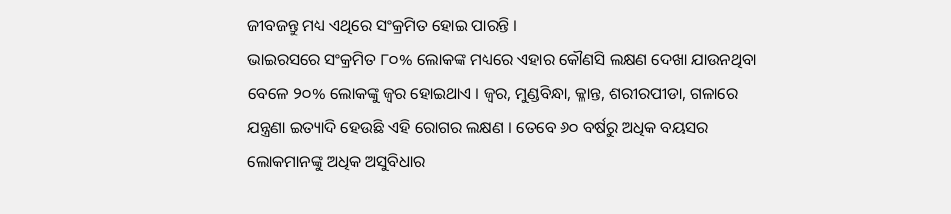ଜୀବଜନ୍ତୁ ମଧ୍ୟ ଏଥିରେ ସଂକ୍ରମିତ ହୋଇ ପାରନ୍ତି ।
ଭାଇରସରେ ସଂକ୍ରମିତ ୮୦% ଲୋକଙ୍କ ମଧ୍ୟରେ ଏହାର କୌଣସି ଲକ୍ଷଣ ଦେଖା ଯାଉନଥିବା ବେଳେ ୨୦% ଲୋକଙ୍କୁ ଜ୍ୱର ହୋଇଥାଏ । ଜ୍ୱର, ମୁଣ୍ଡବିନ୍ଧା, କ୍ଳାନ୍ତ, ଶରୀରପୀଡା, ଗଳାରେ ଯନ୍ତ୍ରଣା ଇତ୍ୟାଦି ହେଉଛି ଏହି ରୋଗର ଲକ୍ଷଣ । ତେବେ ୬୦ ବର୍ଷରୁ ଅଧିକ ବୟସର ଲୋକମାନଙ୍କୁ ଅଧିକ ଅସୁବିଧାର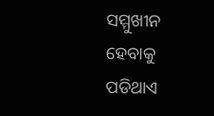ସମ୍ମୁଖୀନ ହେବାକୁ ପଡିଥାଏ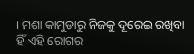। ମଶା କାମୁଡାରୁ ନିଜକୁ ଦୂରେଇ ରଖିବା ହିଁ ଏହି ରୋଗର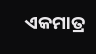ଏକମାତ୍ର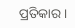ପ୍ରତିକାର ।